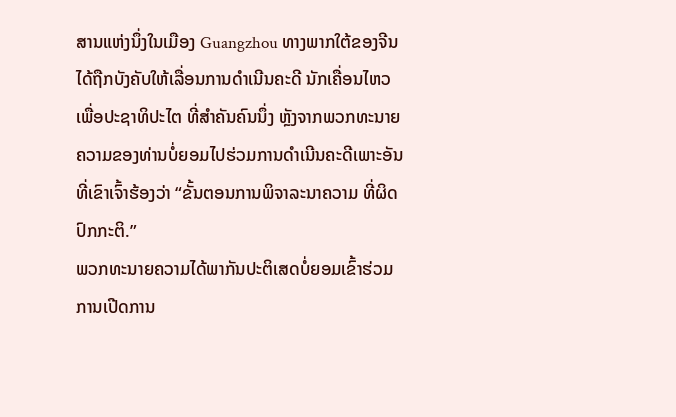ສານແຫ່ງນຶ່ງໃນເມືອງ Guangzhou ທາງພາກໃຕ້ຂອງຈີນ
ໄດ້ຖືກບັງຄັບໃຫ້ເລື່ອນການດຳເນີນຄະດີ ນັກເຄື່ອນໄຫວ
ເພື່ອປະຊາທິປະໄຕ ທີ່ສຳຄັນຄົນນຶ່ງ ຫຼັງຈາກພວກທະນາຍ
ຄວາມຂອງທ່ານບໍ່ຍອມໄປຮ່ວມການດໍາເນີນຄະດີເພາະອັນ
ທີ່ເຂົາເຈົ້າຮ້ອງວ່າ “ຂັ້ນຕອນການພິຈາລະນາຄວາມ ທີ່ຜິດ
ປົກກະຕິ.”
ພວກທະນາຍຄວາມໄດ້ພາກັນປະຕິເສດບໍ່ຍອມເຂົ້າຮ່ວມ
ການເປີດການ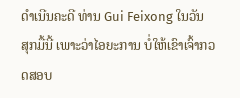ດຳເນີນຄະດີ ທ່ານ Gui Feixong ໃນວັນ
ສຸກມື້ນີ້ ເພາະວ່າໄອຍະການ ບໍ່ໃຫ້ເຂົາເຈົ້າກວດສອບ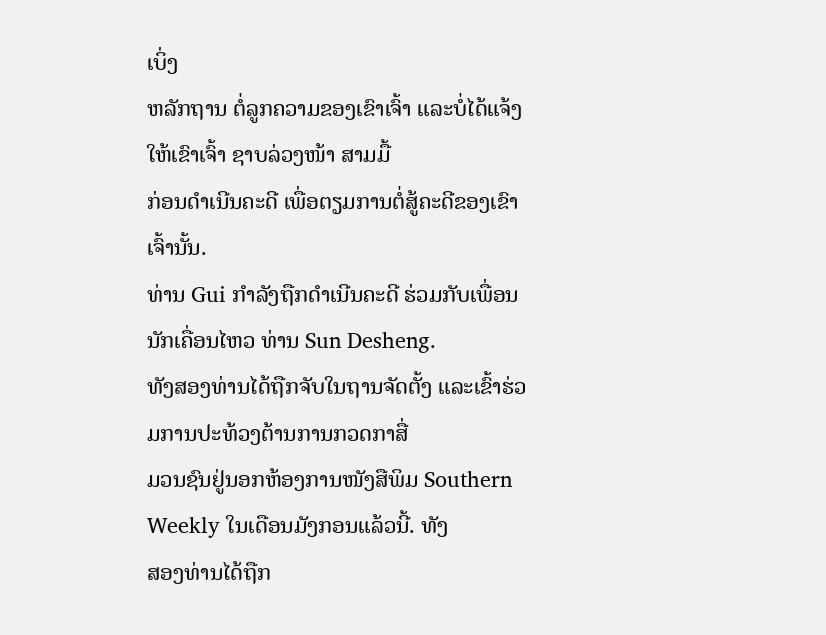ເບິ່ງ
ຫລັກຖານ ຕໍ່ລູກຄວາມຂອງເຂົາເຈົ້າ ແລະບໍ່ໄດ້ແຈ້ງໃຫ້ເຂົາເຈົ້າ ຊາບລ່ວງໜ້າ ສາມມື້
ກ່ອນດຳເນີນຄະດີ ເພື່ອຕຽມການຕໍ່ສູ້ຄະດີຂອງເຂົາເຈົ້ານັ້ນ.
ທ່ານ Gui ກຳລັງຖືກດຳເນີນຄະດີ ຮ່ວມກັບເພື່ອນນັກເຄື່ອນໄຫວ ທ່ານ Sun Desheng.
ທັງສອງທ່ານໄດ້ຖືກຈັບໃນຖານຈັດຕັ້ງ ແລະເຂົ້າຮ່ວມການປະທ້ວງຕ້ານການກວດກາສື່
ມວນຊົນຢູ່ນອກຫ້ອງການໜັງສືພິມ Southern Weekly ໃນເດືອນມັງກອນແລ້ວນີ້. ທັງ
ສອງທ່ານໄດ້ຖືກ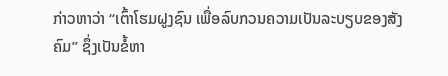ກ່າວຫາວ່າ “ເຕົ້າໂຮມຝູງຊົນ ເພື່ອລົບກວນຄວາມເປັນລະບຽບຂອງສັງ
ຄົມ” ຊຶ່ງເປັນຂໍ້ຫາ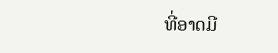ທີ່ອາດມີ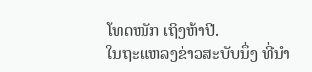ໂທດໜັກ ເຖິງຫ້າປີ.
ໃນຖະແຫລງຂ່າວສະບັບນຶ່ງ ທີ່ນຳ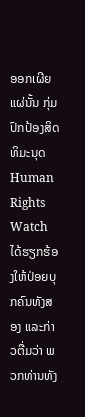ອອກເຜີຍແຜ່ນັ້ນ ກຸ່ມປົກປ້ອງສິດທິມະນຸດ Human Rights Watch ໄດ້ຮຽກຮ້ອງໃຫ້ປ່ອຍບຸກຄົນທັງສອງ ແລະກ່າວຕື່ມວ່າ ພວກທ່ານທັງ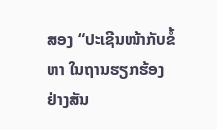ສອງ “ປະເຊີນໜ້າກັບຂໍ້ຫາ ໃນຖານຮຽກຮ້ອງຢ່າງສັນ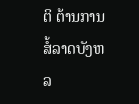ຕິ ຕ້ານການສໍ້ລາດບັງຫລ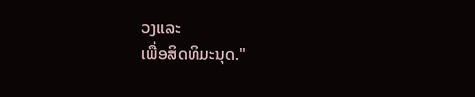ວງແລະ
ເພື່ອສິດທິມະນຸດ."